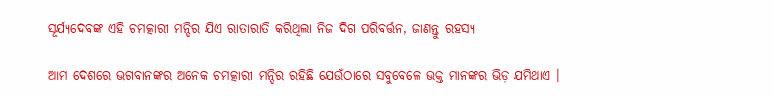ସୂର୍ଯ୍ୟଦେବଙ୍କ ଏହି ଚମତ୍କାରୀ ମନ୍ଦିର ଯିଏ ରାତାରାତି କରିଥିଲା ନିଜ ଦିଗ ପରିବର୍ତ୍ତନ, ଜାଣନ୍ତୁ ରହସ୍ୟ

ଆମ ଦେଶରେ ଭଗବାନଙ୍କର ଅନେକ ଚମତ୍କାରୀ ମନ୍ଦିର ରହିଛି ଯେଉଁଠାରେ ସବୁବେଳେ ଭକ୍ତ ମାନଙ୍କର ଭିଡ଼ ଯମିଥାଏ ।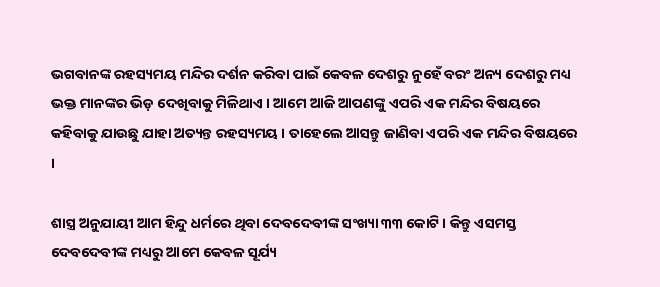ଭଗବାନଙ୍କ ରହସ୍ୟମୟ ମନ୍ଦିର ଦର୍ଶନ କରିବା ପାଇଁ କେବଳ ଦେଶରୁ ନୁହେଁ ବରଂ ଅନ୍ୟ ଦେଶରୁ ମଧ୍ୟ ଭକ୍ତ ମାନଙ୍କର ଭିଡ଼ ଦେଖିବାକୁ ମିଳିଥାଏ । ଆମେ ଆଜି ଆପଣଙ୍କୁ ଏପରି ଏକ ମନ୍ଦିର ବିଷୟରେ କହିବାକୁ ଯାଉଛୁ ଯାହା ଅତ୍ୟନ୍ତ ରହସ୍ୟମୟ । ତାହେଲେ ଆସନ୍ତୁ ଜାଣିବା ଏପରି ଏକ ମନ୍ଦିର ବିଷୟରେ ।

ଶାସ୍ତ୍ର ଅନୁଯାୟୀ ଆମ ହିନ୍ଦୁ ଧର୍ମରେ ଥିବା ଦେବଦେବୀଙ୍କ ସଂଖ୍ୟା ୩୩ କୋଟି। କିନ୍ତୁ ଏସମସ୍ତ ଦେବଦେବୀଙ୍କ ମଧ୍ୟରୁ ଆମେ କେବଳ ସୂର୍ଯ୍ୟ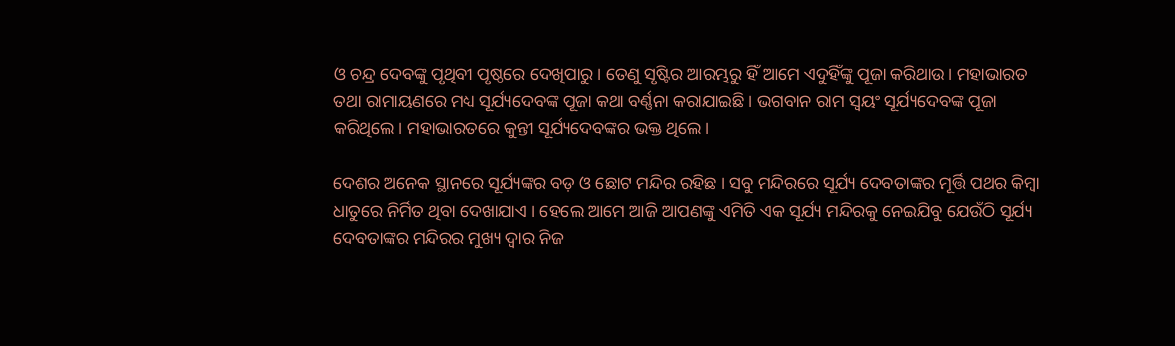ଓ ଚନ୍ଦ୍ର ଦେବଙ୍କୁ ପୃଥିବୀ ପୃଷ୍ଠରେ ଦେଖିପାରୁ। ତେଣୁ ସୃଷ୍ଟିର ଆରମ୍ଭରୁ ହିଁ ଆମେ ଏଦୁହିଁଙ୍କୁ ପୂଜା କରିଥାଉ। ମହାଭାରତ ତଥା ରାମାୟଣରେ ମଧ୍ୟ ସୂର୍ଯ୍ୟଦେବଙ୍କ ପୂଜା କଥା ବର୍ଣ୍ଣନା କରାଯାଇଛି। ଭଗବାନ ରାମ ସ୍ୱୟଂ ସୂର୍ଯ୍ୟଦେବଙ୍କ ପୂଜା କରିଥିଲେ। ମହାଭାରତରେ କୁନ୍ତୀ ସୂର୍ଯ୍ୟଦେବଙ୍କର ଭକ୍ତ ଥିଲେ।

ଦେଶର ଅନେକ ସ୍ଥାନରେ ସୂର୍ଯ୍ୟଙ୍କର ବଡ଼ ଓ ଛୋଟ ମନ୍ଦିର ରହିଛ । ସବୁ ମନ୍ଦିରରେ ସୂର୍ଯ୍ୟ ଦେବତାଙ୍କର ମୂର୍ତ୍ତି ପଥର କିମ୍ବା ଧାତୁରେ ନିର୍ମିତ ଥିବା ଦେଖାଯାଏ । ହେଲେ ଆମେ ଆଜି ଆପଣଙ୍କୁ ଏମିତି ଏକ ସୂର୍ଯ୍ୟ ମନ୍ଦିରକୁ ନେଇଯିବୁ ଯେଉଁଠି ସୂର୍ଯ୍ୟ ଦେବତାଙ୍କର ମନ୍ଦିରର ମୁଖ୍ୟ ଦ୍ୱାର ନିଜ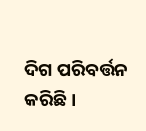ଦିଗ ପରିବର୍ତ୍ତନ କରିଛି।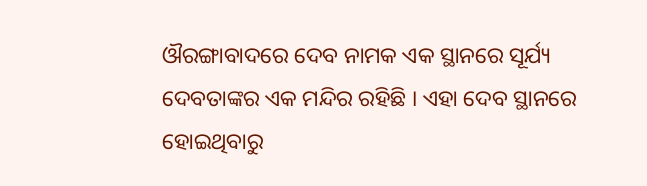ଔରଙ୍ଗାବାଦରେ ଦେବ ନାମକ ଏକ ସ୍ଥାନରେ ସୂର୍ଯ୍ୟ ଦେବତାଙ୍କର ଏକ ମନ୍ଦିର ରହିଛି । ଏହା ଦେବ ସ୍ଥାନରେ ହୋଇଥିବାରୁ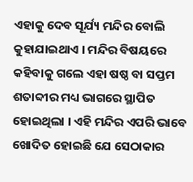ଏହାକୁ ଦେବ ସୂର୍ଯ୍ୟ ମନ୍ଦିର ବୋଲି କୁହାଯାଇଥାଏ । ମନ୍ଦିର ବିଷୟରେ କହିବାକୁ ଗଲେ ଏହା ଷଷ୍ଠ ବା ସପ୍ତମ ଶତାବ୍ଦୀର ମଧ୍ୟ ଭାଗରେ ସ୍ଥାପିତ ହୋଇଥିଲା । ଏହି ମନ୍ଦିର ଏପରି ଭାବେ ଖୋଦିତ ହୋଇଛି ଯେ ସେଠାକାର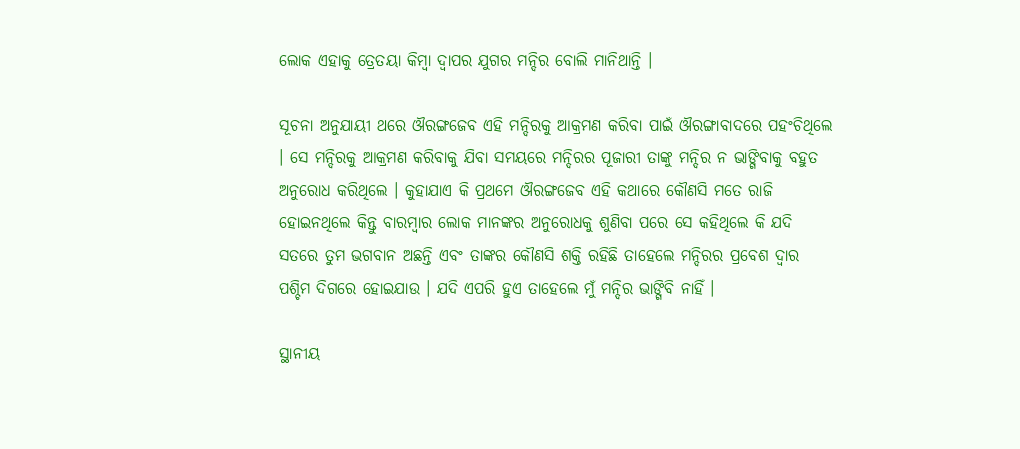ଲୋକ ଏହାକୁ ତ୍ରେତୟା କିମ୍ବା ଦ୍ୱାପର ଯୁଗର ମନ୍ଦିର ବୋଲି ମାନିଥାନ୍ତି ।

ସୂଚନା ଅନୁଯାୟୀ ଥରେ ଔରଙ୍ଗଜେବ ଏହି ମନ୍ଦିରକୁ ଆକ୍ରମଣ କରିବା ପାଇଁ ଔରଙ୍ଗାବାଦରେ ପହଂଚିଥିଲେ । ସେ ମନ୍ଦିରକୁ ଆକ୍ରମଣ କରିବାକୁ ଯିବା ସମୟରେ ମନ୍ଦିରର ପୂଜାରୀ ତାଙ୍କୁ ମନ୍ଦିର ନ ଭାଙ୍ଗିବାକୁ ବହୁତ ଅନୁରୋଧ କରିଥିଲେ । କୁହାଯାଏ କି ପ୍ରଥମେ ଔରଙ୍ଗଜେବ ଏହି କଥାରେ କୌଣସି ମତେ ରାଜି ହୋଇନଥିଲେ କିନ୍ତୁ ବାରମ୍ବାର ଲୋକ ମାନଙ୍କର ଅନୁରୋଧକୁ ଶୁଣିବା ପରେ ସେ କହିଥିଲେ କି ଯଦି ସତରେ ତୁମ ଭଗବାନ ଅଛନ୍ତି ଏବଂ ତାଙ୍କର କୌଣସି ଶକ୍ତି ରହିଛି ତାହେଲେ ମନ୍ଦିରର ପ୍ରବେଶ ଦ୍ୱାର ପଶ୍ଚିମ ଦିଗରେ ହୋଇଯାଉ । ଯଦି ଏପରି ହୁଏ ତାହେଲେ ମୁଁ ମନ୍ଦିର ଭାଙ୍ଗିବି ନାହିଁ ।

ସ୍ଥାନୀୟ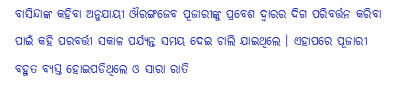ବାସିନ୍ଦାଙ୍କ କହିବା ଅନୁଯାୟୀ ଔରଙ୍ଗଜେବ ପୂଜାରୀଙ୍କୁ ପ୍ରବେଶ ଦ୍ଵାରର ଦିଗ ପରିବର୍ତ୍ତନ କରିବା ପାଇଁ କହି ପରବର୍ତ୍ତୀ ସକାଳ ପର୍ଯ୍ୟନ୍ତ ସମୟ ଦେଇ ଚାଲି ଯାଇଥିଲେ । ଏହାପରେ ପୂଜାରୀ ବହୁତ ବ୍ୟସ୍ତ ହୋଇପଡିଥିଲେ ଓ ସାରା ରାତି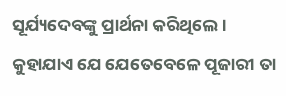ସୂର୍ଯ୍ୟଦେବଙ୍କୁ ପ୍ରାର୍ଥନା କରିଥିଲେ । କୁହାଯାଏ ଯେ ଯେତେବେଳେ ପୂଜାରୀ ତା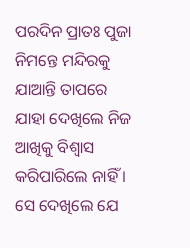ପରଦିନ ପ୍ରାତଃ ପୁଜା ନିମନ୍ତେ ମନ୍ଦିରକୁ ଯାଆନ୍ତି ତାପରେ ଯାହା ଦେଖିଲେ ନିଜ ଆଖିକୁ ବିଶ୍ୱାସ କରିପାରିଲେ ନାହିଁ । ସେ ଦେଖିଲେ ଯେ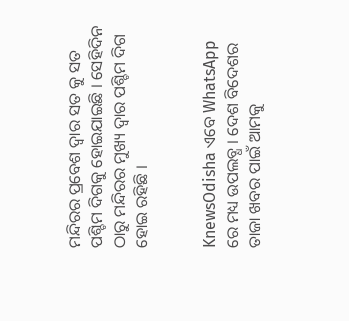ମନ୍ଦିରର ପ୍ରବେଶ ଦ୍ୱାର ସତ କୁ ସତ ପଶ୍ଚିମ ଦିଗକୁ ହୋଇଯାଇଛି । ସେହିଦିନ ଠାରୁ ମନ୍ଦିରର ମୁଖ୍ୟ ଦ୍ୱାର ପଶ୍ଚିମ ଦିଗ ହୋଇ ରହିଛି ।


KnewsOdisha ଏବେ WhatsApp ରେ ମଧ୍ୟ ଉପଲବ୍ଧ । ଦେଶ ବିଦେଶର ତାଜା ଖବର ପାଇଁ ଆମକୁ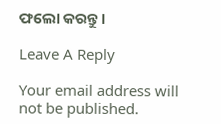ଫଲୋ କରନ୍ତୁ ।

Leave A Reply

Your email address will not be published.